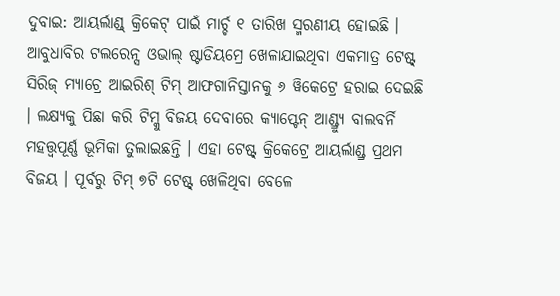ଦୁବାଇ: ଆୟର୍ଲାଣ୍ଡ୍ କ୍ରିକେଟ୍ ପାଇଁ ମାର୍ଚ୍ଚ ୧ ତାରିଖ ସ୍ମରଣୀୟ ହୋଇଛି । ଆବୁଧାବିର ଟଲରେନ୍ସ ଓଭାଲ୍ ଷ୍ଟାଡିୟମ୍ରେ ଖେଳାଯାଇଥିବା ଏକମାତ୍ର ଟେଷ୍ଟ୍ ସିରିଜ୍ ମ୍ୟାଚ୍ରେ ଆଇରିଶ୍ ଟିମ୍ ଆଫଗାନିସ୍ତାନକୁ ୬ ୱିକେଟ୍ରେ ହରାଇ ଦେଇଛି । ଲକ୍ଷ୍ୟକୁ ପିଛା କରି ଟିମ୍କୁ ବିଜୟ ଦେବାରେ କ୍ୟାପ୍ଟେନ୍ ଆଣ୍ଡ୍ର୍ୟୁ ବାଲବର୍ନି ମହତ୍ତ୍ୱପୂର୍ଣ୍ଣ ଭୂମିକା ତୁଲାଇଛନ୍ତି । ଏହା ଟେଷ୍ଟ୍ କ୍ରିକେଟ୍ରେ ଆୟର୍ଲାଣ୍ଡ୍ର ପ୍ରଥମ ବିଜୟ । ପୂର୍ବରୁ ଟିମ୍ ୭ଟି ଟେଷ୍ଟ୍ ଖେଳିଥିବା ବେଳେ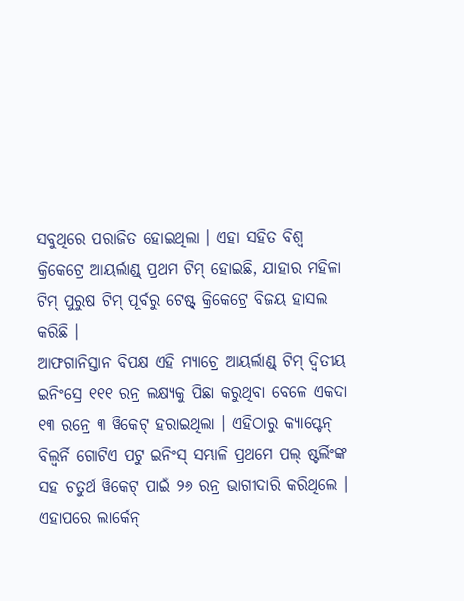ସବୁଥିରେ ପରାଜିତ ହୋଇଥିଲା । ଏହା ସହିତ ବିଶ୍ୱ କ୍ରିକେଟ୍ରେ ଆୟର୍ଲାଣ୍ଡ୍ ପ୍ରଥମ ଟିମ୍ ହୋଇଛି, ଯାହାର ମହିଳା ଟିମ୍ ପୁରୁଷ ଟିମ୍ ପୂର୍ବରୁ ଟେଷ୍ଟ୍ କ୍ରିକେଟ୍ରେ ବିଜୟ ହାସଲ କରିଛି ।
ଆଫଗାନିସ୍ତାନ ବିପକ୍ଷ ଏହି ମ୍ୟାଚ୍ରେ ଆୟର୍ଲାଣ୍ଡ୍ ଟିମ୍ ଦ୍ୱିତୀୟ ଇନିଂସ୍ରେ ୧୧୧ ରନ୍ର ଲକ୍ଷ୍ୟକୁ ପିଛା କରୁଥିବା ବେଳେ ଏକଦା ୧୩ ରନ୍ରେ ୩ ୱିକେଟ୍ ହରାଇଥିଲା । ଏହିଠାରୁ କ୍ୟାପ୍ଟେନ୍ ବିଲ୍ବର୍ନି ଗୋଟିଏ ପଟୁ ଇନିଂସ୍ ସମ୍ଭାଳି ପ୍ରଥମେ ପଲ୍ ଷ୍ଟର୍ଲିଂଙ୍କ ସହ ଚତୁର୍ଥ ୱିକେଟ୍ ପାଇଁ ୨୬ ରନ୍ର ଭାଗୀଦାରି କରିଥିଲେ । ଏହାପରେ ଲାର୍କେନ୍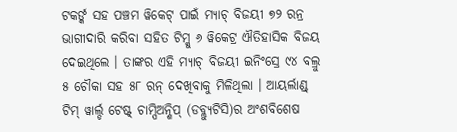ଟକର୍ଙ୍କ ସହ ପଞ୍ଚମ ୱିକେଟ୍ ପାଇଁ ମ୍ୟାଚ୍ ବିଜୟୀ ୭୨ ରନ୍ର ଭାଗୀଦାରି କରିବା ସହିତ ଟିମ୍କୁ ୬ ୱିକେଟ୍ର ଐତିହାସିକ ବିଜୟ ଦେଇଥିଲେ । ତାଙ୍କର ଏହି ମ୍ୟାଚ୍ ବିଜୟୀ ଇନିଂସ୍ରେ ୯୪ ବଲ୍ରୁ ୫ ଚୌକା ସହ ୫୮ ରନ୍ ଦେଖିବାକୁ ମିଳିଥିଲା । ଆୟର୍ଲାଣ୍ଡ୍ ଟିମ୍ ୱାର୍ଲ୍ଡ ଟେଷ୍ଟ୍ ଚାମ୍ପିଅନ୍ଶିପ୍ (ଡବ୍ଲ୍ୟୁଟିସି)ର ଅଂଶବିଶେଷ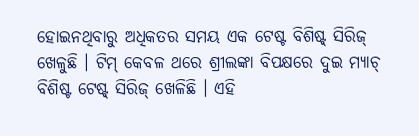ହୋଇନଥିବାରୁ ଅଧିକତର ସମୟ ଏକ ଟେଷ୍ଟ ବିଶିଷ୍ଟ୍ ସିରିଜ୍ ଖେଳୁଛି । ଟିମ୍ କେବଳ ଥରେ ଶ୍ରୀଲଙ୍କା ବିପକ୍ଷରେ ଦୁଇ ମ୍ୟାଚ୍ ବିଶିଷ୍ଟ ଟେଷ୍ଟ୍ ସିରିଜ୍ ଖେଳିଛି । ଏହି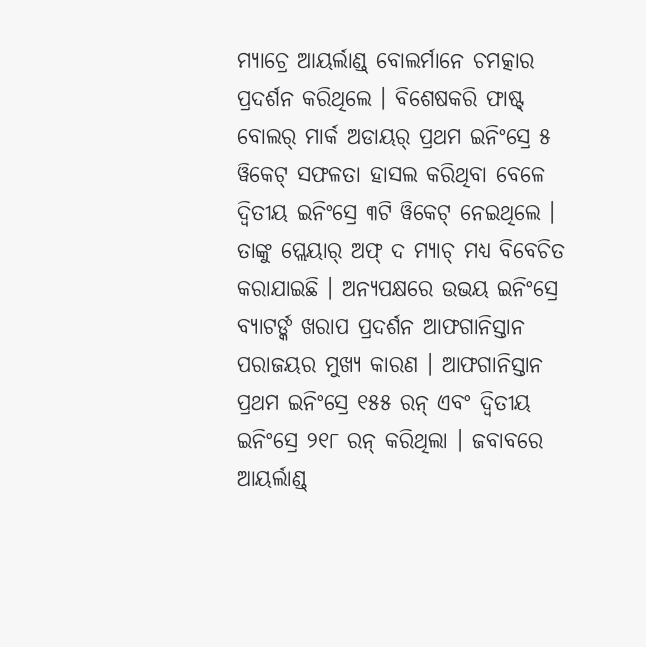ମ୍ୟାଚ୍ରେ ଆୟର୍ଲାଣ୍ଡ୍ ବୋଲର୍ମାନେ ଚମତ୍କାର ପ୍ରଦର୍ଶନ କରିଥିଲେ । ବିଶେଷକରି ଫାଷ୍ଟ୍ ବୋଲର୍ ମାର୍କ ଅଡାୟର୍ ପ୍ରଥମ ଇନିଂସ୍ରେ ୫ ୱିକେଟ୍ ସଫଳତା ହାସଲ କରିଥିବା ବେଳେ ଦ୍ୱିତୀୟ ଇନିଂସ୍ରେ ୩ଟି ୱିକେଟ୍ ନେଇଥିଲେ । ତାଙ୍କୁ ପ୍ଲେୟାର୍ ଅଫ୍ ଦ ମ୍ୟାଚ୍ ମଧ୍ୟ ବିବେଚିତ କରାଯାଇଛି । ଅନ୍ୟପକ୍ଷରେ ଉଭୟ ଇନିଂସ୍ରେ ବ୍ୟାଟର୍ଙ୍କ ଖରାପ ପ୍ରଦର୍ଶନ ଆଫଗାନିସ୍ତାନ ପରାଜୟର ମୁଖ୍ୟ କାରଣ । ଆଫଗାନିସ୍ତାନ ପ୍ରଥମ ଇନିଂସ୍ରେ ୧୫୫ ରନ୍ ଏବଂ ଦ୍ୱିତୀୟ ଇନିଂସ୍ରେ ୨୧୮ ରନ୍ କରିଥିଲା । ଜବାବରେ ଆୟର୍ଲାଣ୍ଡ୍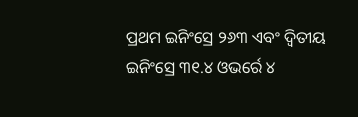ପ୍ରଥମ ଇନିଂସ୍ରେ ୨୬୩ ଏବଂ ଦ୍ୱିତୀୟ ଇନିଂସ୍ରେ ୩୧.୪ ଓଭର୍ରେ ୪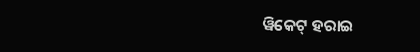ୱିକେଟ୍ ହରାଇ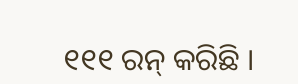୧୧୧ ରନ୍ କରିଛି ।